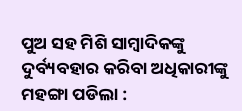ପୁଅ ସହ ମିଶି ସାମ୍ବାଦିକଙ୍କୁ ଦୁର୍ବ୍ୟବହାର କରିବା ଅଧିକାରୀଙ୍କୁ ମହଙ୍ଗା ପଡିଲା :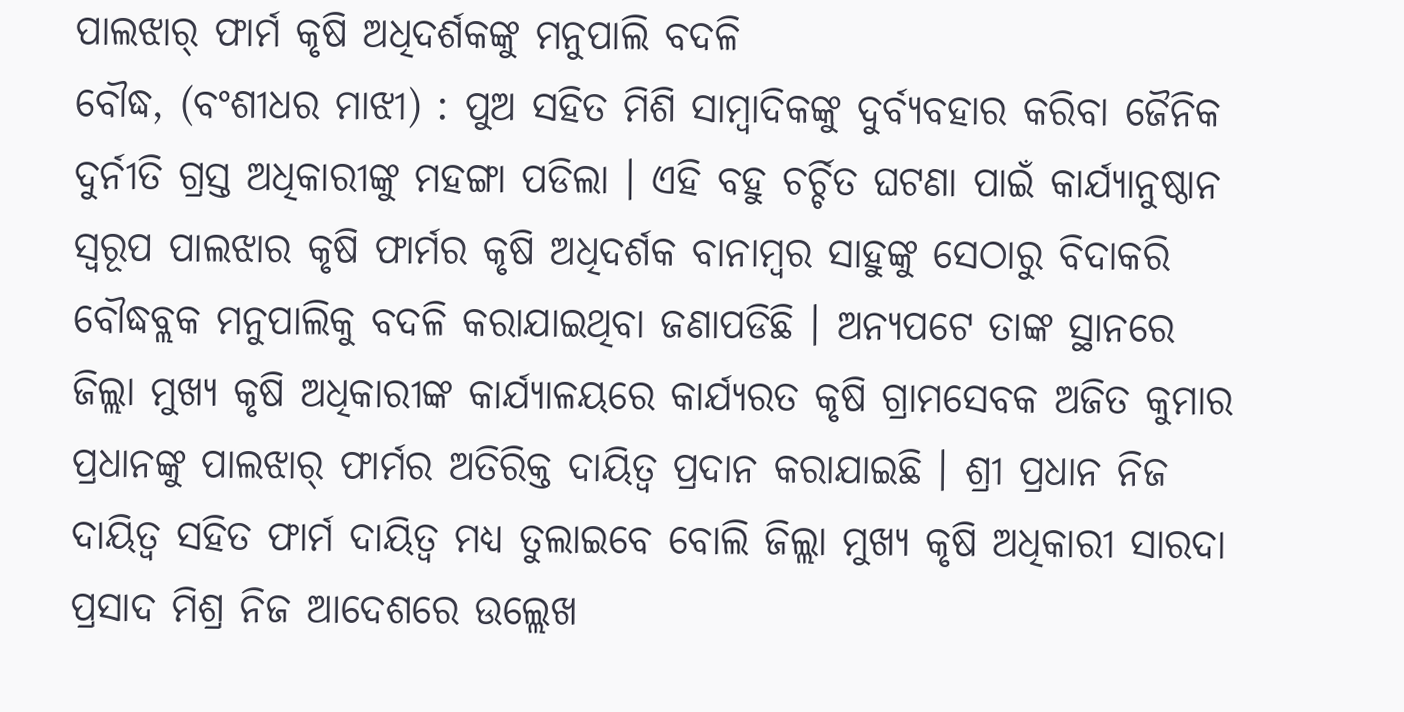ପାଲଝାର୍ ଫାର୍ମ କୃଷି ଅଧିଦର୍ଶକଙ୍କୁ ମନୁପାଲି ବଦଳି
ବୌଦ୍ଧ, (ବଂଶୀଧର ମାଝୀ) : ପୁଅ ସହିତ ମିଶି ସାମ୍ବାଦିକଙ୍କୁ ଦୁର୍ବ୍ୟବହାର କରିବା ଜୈନିକ ଦୁର୍ନୀତି ଗ୍ରସ୍ତ ଅଧିକାରୀଙ୍କୁ ମହଙ୍ଗା ପଡିଲା । ଏହି ବହୁ ଚର୍ଚ୍ଚିତ ଘଟଣା ପାଇଁ କାର୍ଯ୍ୟାନୁଷ୍ଠାନ ସ୍ୱରୂପ ପାଲଝାର କୃଷି ଫାର୍ମର କୃଷି ଅଧିଦର୍ଶକ ବାନାମ୍ବର ସାହୁଙ୍କୁ ସେଠାରୁ ବିଦାକରି ବୌଦ୍ଧବ୍ଲକ ମନୁପାଲିକୁ ବଦଳି କରାଯାଇଥିବା ଜଣାପଡିଛି । ଅନ୍ୟପଟେ ତାଙ୍କ ସ୍ଥାନରେ ଜିଲ୍ଲା ମୁଖ୍ୟ କୃଷି ଅଧିକାରୀଙ୍କ କାର୍ଯ୍ୟାଳୟରେ କାର୍ଯ୍ୟରତ କୃଷି ଗ୍ରାମସେବକ ଅଜିତ କୁମାର ପ୍ରଧାନଙ୍କୁ ପାଲଝାର୍ ଫାର୍ମର ଅତିରିକ୍ତ ଦାୟିତ୍ୱ ପ୍ରଦାନ କରାଯାଇଛି । ଶ୍ରୀ ପ୍ରଧାନ ନିଜ ଦାୟିତ୍ୱ ସହିତ ଫାର୍ମ ଦାୟିତ୍ୱ ମଧ୍ୟ ତୁଲାଇବେ ବୋଲି ଜିଲ୍ଲା ମୁଖ୍ୟ କୃଷି ଅଧିକାରୀ ସାରଦା ପ୍ରସାଦ ମିଶ୍ର ନିଜ ଆଦେଶରେ ଉଲ୍ଲେଖ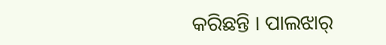କରିଛନ୍ତି । ପାଲଝାର୍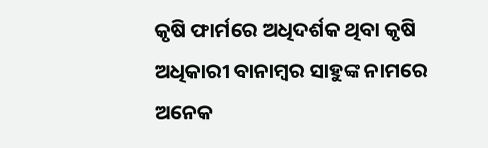କୃଷି ଫାର୍ମରେ ଅଧିଦର୍ଶକ ଥିବା କୃଷି ଅଧିକାରୀ ବାନାମ୍ବର ସାହୁଙ୍କ ନାମରେ ଅନେକ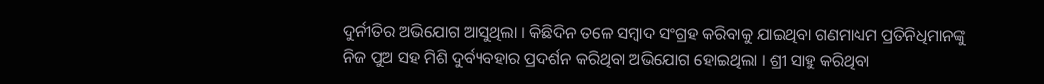ଦୁର୍ନୀତିର ଅଭିଯୋଗ ଆସୁଥିଲା । କିଛିଦିନ ତଳେ ସମ୍ବାଦ ସଂଗ୍ରହ କରିବାକୁ ଯାଇଥିବା ଗଣମାଧ୍ୟମ ପ୍ରତିନିଧିମାନଙ୍କୁ ନିଜ ପୁଅ ସହ ମିଶି ଦୁର୍ବ୍ୟବହାର ପ୍ରଦର୍ଶନ କରିଥିବା ଅଭିଯୋଗ ହୋଇଥିଲା । ଶ୍ରୀ ସାହୁ କରିଥିବା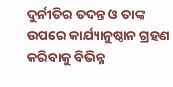ଦୁର୍ନୀତିର ତଦନ୍ତ ଓ ତାଙ୍କ ଉପରେ କାର୍ଯ୍ୟାନୁଷ୍ଠାନ ଗ୍ରହଣ କରିବାକୁ ବିଭିନ୍ନ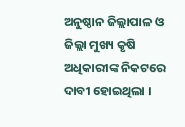ଅନୁଷ୍ଠାନ ଜିଲ୍ଲାପାଳ ଓ ଜିଲ୍ଲା ମୁଖ୍ୟ କୃଷି ଅଧିକାରୀଙ୍କ ନିକଟରେ ଦାବୀ ହୋଇଥିଲା ।